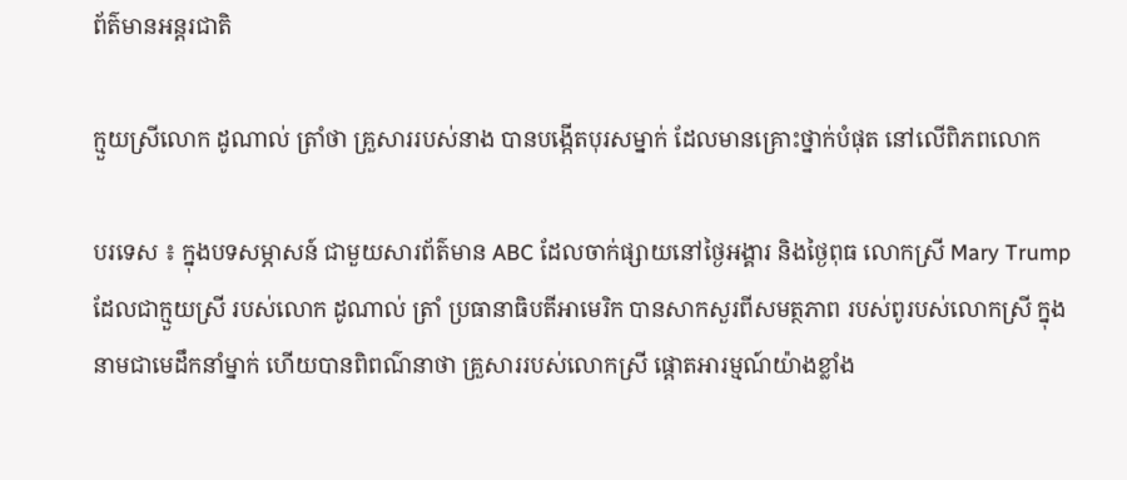ព័ត៌មានអន្តរជាតិ

ក្មួយស្រីលោក ដូណាល់ ត្រាំថា គ្រួសាររបស់នាង បានបង្កើតបុរសម្នាក់ ដែលមានគ្រោះថ្នាក់បំផុត នៅលើពិភពលោក

បរទេស ៖ ក្នុងបទសម្ភាសន៍ ជាមួយសារព័ត៌មាន ABC ដែលចាក់ផ្សាយនៅថ្ងៃអង្គារ និងថ្ងៃពុធ លោកស្រី Mary Trump ដែលជាក្មួយស្រី របស់លោក ដូណាល់ ត្រាំ ប្រធានាធិបតីអាមេរិក បានសាកសួរពីសមត្ថភាព របស់ពូរបស់លោកស្រី ក្នុងនាមជាមេដឹកនាំម្នាក់ ហើយបានពិពណ៌នាថា គ្រួសាររបស់លោកស្រី ផ្តោតអារម្មណ៍យ៉ាងខ្លាំង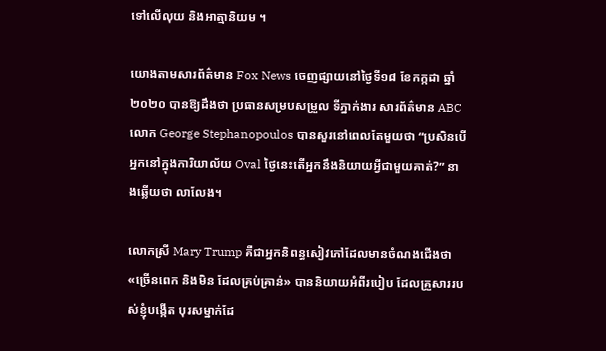ទៅលើលុយ និងអាត្មានិយម ។

យោងតាមសារព័ត៌មាន Fox News ចេញផ្សាយនៅថ្ងៃទី១៨ ខែកក្កដា ឆ្នាំ២០២០ បានឱ្យដឹងថា ប្រធានសម្របសម្រួល ទីភ្នាក់ងារ សារព័ត៌មាន ABC លោក George Stephanopoulos បានសួរនៅពេលតែមួយថា “ប្រសិនបើអ្នកនៅក្នុងការិយាល័យ Oval ថ្ងៃនេះតើអ្នកនឹងនិយាយអ្វីជាមួយគាត់?” នាងឆ្លើយថា លាលែង។

លោកស្រី Mary Trump គឺជាអ្នកនិពន្ធសៀវភៅដែលមានចំណងជើងថា «ច្រើនពេក និងមិន ដែលគ្រប់គ្រាន់» បាននិយាយអំពីរបៀប ដែលគ្រួសាររបស់ខ្ញុំបង្កើត បុរសម្នាក់ដែ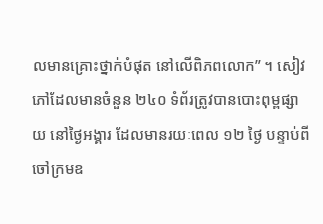លមានគ្រោះថ្នាក់បំផុត នៅលើពិភពលោក” ។ សៀវភៅដែលមានចំនួន ២៤០ ទំព័រត្រូវបានបោះពុម្ពផ្សាយ នៅថ្ងៃអង្គារ ដែលមានរយៈពេល ១២ ថ្ងៃ បន្ទាប់ពីចៅក្រមឧ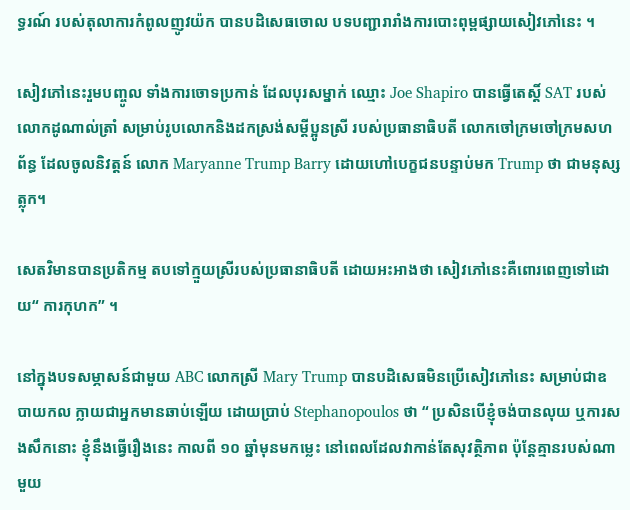ទ្ធរណ៍ របស់តុលាការកំពូលញូវយ៉ក បានបដិសេធចោល បទបញ្ជារារាំងការបោះពុម្ពផ្សាយសៀវភៅនេះ ។

សៀវភៅនេះរួមបញ្ចូល ទាំងការចោទប្រកាន់ ដែលបុរសម្នាក់ ឈ្មោះ Joe Shapiro បានធ្វើតេស្តិ៍ SAT របស់លោកដូណាល់ត្រាំ សម្រាប់រូបលោកនិងដកស្រង់សម្តីប្អូនស្រី របស់ប្រធានាធិបតី លោកចៅក្រមចៅក្រមសហព័ន្ធ ដែលចូលនិវត្តន៍ លោក Maryanne Trump Barry ដោយហៅបេក្ខជនបន្ទាប់មក Trump ថា ជាមនុស្សត្លុក។

សេតវិមានបានប្រតិកម្ម តបទៅក្មួយស្រីរបស់ប្រធានាធិបតី ដោយអះអាងថា សៀវភៅនេះគឺពោរពេញទៅដោយ“ ការកុហក” ។

នៅក្នុងបទសម្ភាសន៍ជាមួយ ABC លោកស្រី Mary Trump បានបដិសេធមិនប្រើសៀវភៅនេះ សម្រាប់ជាឧបាយកល ក្លាយជាអ្នកមានឆាប់ឡើយ ដោយប្រាប់ Stephanopoulos ថា “ ប្រសិនបើខ្ញុំចង់បានលុយ ឬការសងសឹកនោះ ខ្ញុំនឹងធ្វើរឿងនេះ កាលពី ១០ ឆ្នាំមុនមកម្លេះ នៅពេលដែលវាកាន់តែសុវត្ថិភាព ប៉ុន្តែគ្មានរបស់ណាមួយ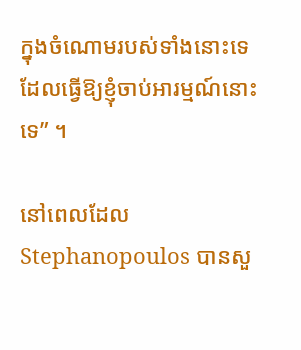ក្នុងចំណោមរបស់ទាំងនោះទេ ដែលធ្វើឱ្យខ្ញុំចាប់អារម្មណ៍នោះទេ” ។

នៅពេលដែល Stephanopoulos បានសួ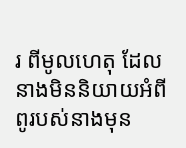រ ពីមូលហេតុ ដែលនាងមិននិយាយអំពី ពូរបស់នាងមុន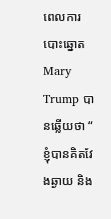ពេលការបោះឆ្នោត Mary Trump បានឆ្លើយថា “ ខ្ញុំបានគិតវែងឆ្ងាយ និង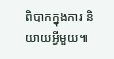ពិបាកក្នុងការ និយាយអ្វីមួយ៕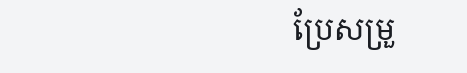ប្រែសម្រួ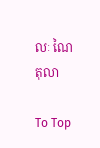លៈ ណៃ តុលា

To Top